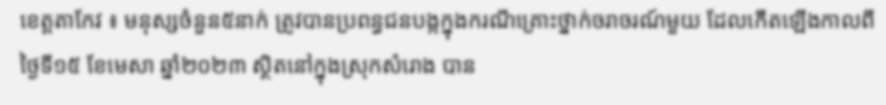ខេត្តតាកែវ ៖ មនុស្សចំនួន៥នាក់ ត្រូវបានប្រពន្ធជនបង្កក្នុងករណីគ្រោះថ្នាក់ចរាចរណ៍មួយ ដែលកើតឡើងកាលពីថ្ងៃទី១៥ ខែមេសា ឆ្នាំ២០២៣ ស្ថិតនៅក្នុងស្រុកសំរោង បាន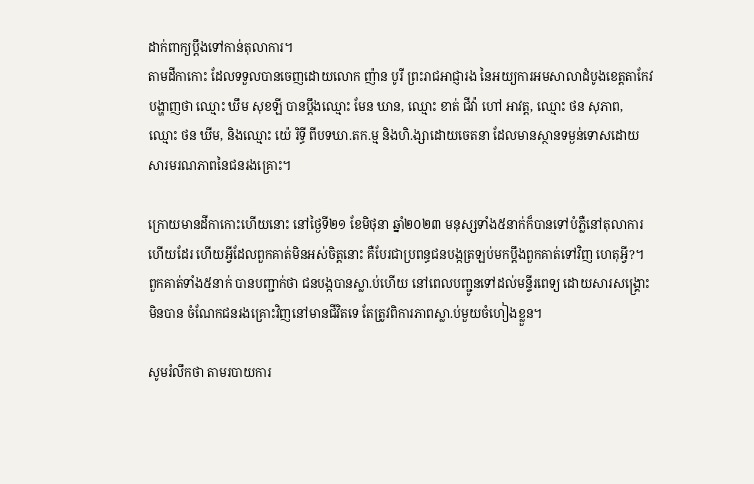ដាក់ពាក្យប្តឹងទៅកាន់តុលាការ។
តាមដីកាកោះ ដែលទទួលបានចេញដោយលោក ញ៉ាន បូរី ព្រះរាជអាជ្ញារង នៃអយ្យការអមសាលាដំបូងខេត្តតាកែវ បង្ហាញថា ឈ្មោះ ឃឹម សុខឡី បានប្តឹងឈ្មោះ មែន ឃាន, ឈ្មោះ ខាត់ ជីវ៉ា ហៅ អាវត្ត, ឈ្មោះ ថន សុភាព, ឈ្មោះ ថន ឃីម, និងឈ្មោះ យ៉េ រិទ្ធី ពីបទឃា.តក.ម្ម និងហិ.ង្សាដោយចេតនា ដែលមានស្ថានទម្ងន់ទោសដោយសារមរណភាពនៃជនរងគ្រោះ។

ក្រោយមានដីកាកោះហើយនោះ នៅថ្ងៃទី២១ ខែមិថុនា ឆ្នាំ២០២៣ មនុស្សទាំង៥នាក់ក៏បានទៅបំភ្លឺនៅតុលាការហើយដែរ ហើយអ្វីដែលពួកគាត់មិនអស់ចិត្តនោះ គឺបែរជាប្រពន្ធជនបង្កត្រឡប់មកប្តឹងពួកគាត់ទៅវិញ ហេតុអ្វី?។ ពួកគាត់ទាំង៥នាក់ បានបញ្ជាក់ថា ជនបង្កបានស្លា.ប់ហើយ នៅពេលបញ្ជូនទៅដល់មន្ទីរពេទ្យ ដោយសារសង្គ្រោះមិនបាន ចំណែកជនរងគ្រោះវិញនៅមានជីវិតទេ តែត្រូវពិការភាពស្លា.ប់មួយចំហៀងខ្លួន។

សូមរំលឹកថា តាមរបាយការ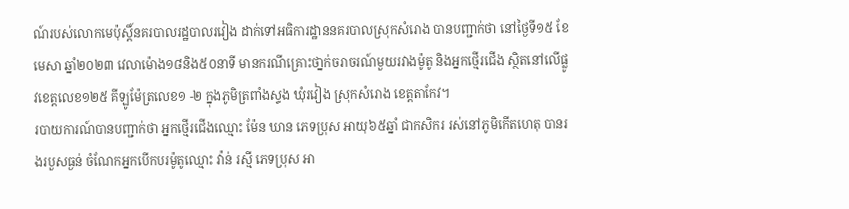ណ៍របស់លោកមេប៉ុស្តិ៍នគរបាលរដ្ឋបាលរវៀង ដាក់ទៅអធិការដ្ឋាននគរបាលស្រុកសំរោង បានបញ្ជាក់ថា នៅថ្ងៃទី១៥ ខែមេសា ឆ្នាំ២០២៣ វេលាម៉ោង១៨និង៥០នាទី មានករណីគ្រោះថា្នក់ចរាចរណ៍មួយរវាងម៉ូតូ និងអ្នកថ្មើរជើង ស្ថិតនៅលើផ្លូវខេត្តលេខ១២៥ គីឡូម៉ែត្រលេខ១ -២ ក្នុងភូមិត្រពាំងស្ទង ឃុំរវៀង ស្រុកសំរោង ខេត្តតាកែវ។
របាយការណ៍បានបញ្ជាក់ថា អ្នកថ្មើរជើងឈ្មោះ ម៉ែន ឃាន ភេទប្រុស អាយុ៦៥ឆ្នាំ ជាកសិករ រស់នៅភូមិកើតហេតុ បានរងរបួសធ្ងន់ ចំណែកអ្នកបើកបរម៉ូតូឈ្មោះ វ៉ាន់ រស្មី ភេទប្រុស អា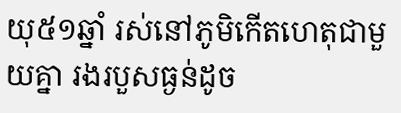យុ៥១ឆ្នាំ រស់នៅភូមិកើតហេតុជាមួយគ្នា រងរបួសធ្ងន់ដូច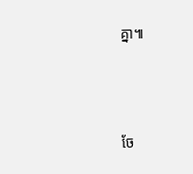គ្នា៕



ចែ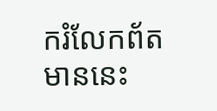ករំលែកព័តមាននេះ